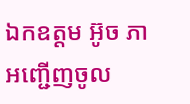ឯកឧត្តម អ៊ូច ភា អញ្ជើញចូល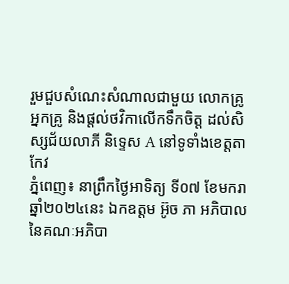រួមជួបសំណេះសំណាលជាមួយ លោកគ្រូ អ្នកគ្រូ និងផ្ដល់ថវិកាលើកទឹកចិត្ត ដល់សិស្សជ័យលាភី និទ្ទេស A នៅទូទាំងខេត្តតាកែវ
ភ្នំពេញ៖ នាព្រឹកថ្ងៃអាទិត្យ ទី០៧ ខែមករា ឆ្នាំ២០២៤នេះ ឯកឧត្តម អ៊ូច ភា អភិបាលនៃគណៈអភិបា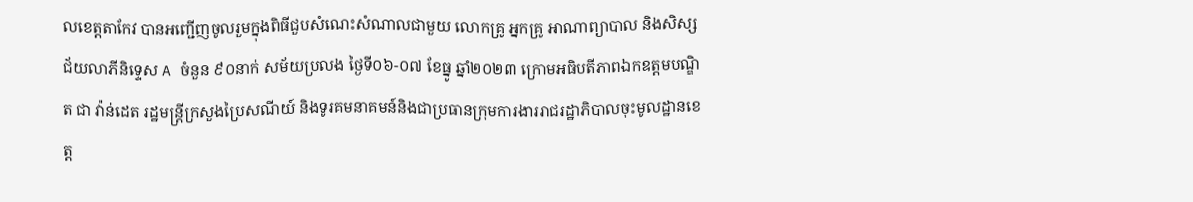លខេត្តតាកែវ បានអញ្ជើញចូលរួមក្នុងពិធីជួបសំណេះសំណាលជាមួយ លោកគ្រូ អ្នកគ្រូ អាណាព្យាបាល និងសិស្សជ័យលាភីនិទ្ទេស A ចំនួន ៩០នាក់ សម័យប្រលង ថ្ងៃទី០៦-០៧ ខែធ្នូ ឆ្នាំ២០២៣ ក្រោមអធិបតីភាពឯកឧត្តមបណ្ឌិត ជា វ៉ាន់ដេត រដ្ឋមន្រ្តីក្រសួងប្រៃសណីយ៍ និងទូរគមនាគមន៍និងជាប្រធានក្រុមការងាររាជរដ្ឋាភិបាលចុះមូលដ្ឋានខេត្ត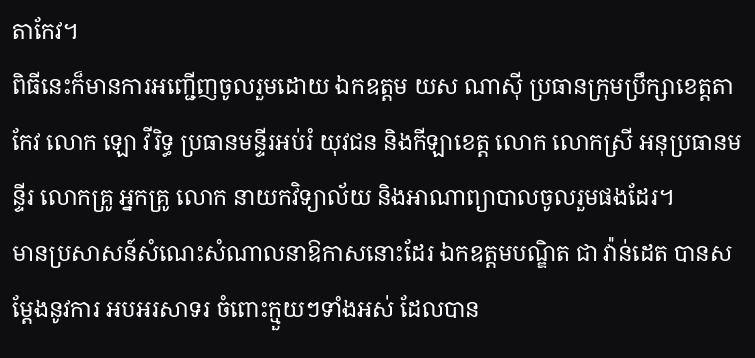តាកែវ។
ពិធីនេះក៏មានការអញ្ជើញចូលរួមដោយ ឯកឧត្តម យស ណាស៊ី ប្រធានក្រុមប្រឹក្សាខេត្តតាកែវ លោក ឡោ វីរិទ្ធ ប្រធានមន្ទីរអប់រំ យុវជន និងកីឡាខេត្ត លោក លោកស្រី អនុប្រធានមន្ទីរ លោកគ្រូ អ្នកគ្រូ លោក នាយកវិទ្យាល័យ និងអាណាព្យាបាលចូលរួមផងដែរ។
មានប្រសាសន៍សំណេះសំណាលនាឱកាសនោះដែរ ឯកឧត្តមបណ្ឌិត ជា វ៉ាន់ដេត បានសម្ដែងនូវការ អបអរសាទរ ចំពោះក្មួយៗទាំងអស់ ដែលបាន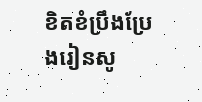ខិតខំប្រឹងប្រែងរៀនសូ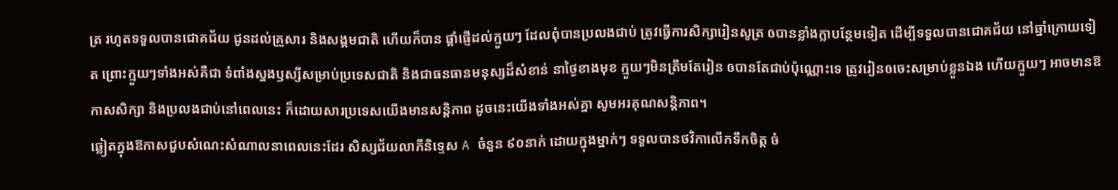ត្រ រហូតទទួលបានជោគជ័យ ជូនដល់គ្រួសារ និងសង្គមជាតិ ហើយក៏បាន ផ្តាំផ្ញើដល់ក្មួយៗ ដែលពុំបានប្រលងជាប់ ត្រូវធ្វើការសិក្សារៀនសូត្រ ឲបានខ្លាំងក្លាបន្ថែមទៀត ដើម្បីទទួលបានជោគជ័យ នៅឆ្នាំក្រោយទៀត ព្រោះក្មួយៗទាំងអស់គឺជា ទំពាំងស្នងឫស្សីសម្រាប់ប្រទេសជាតិ និងជាធនធានមនុស្សដ៏សំខាន់ នាថ្ងៃខាងមុខ ក្មួយៗមិនត្រឹមតែរៀន ឲបានតែជាប់ប៉ុណ្ណោះទេ ត្រូវរៀនឲចេះសម្រាប់ខ្លួនឯង ហើយក្មួយៗ អាចមានឱកាសសិក្សា និងប្រលងជាប់នៅពេលនេះ ក៏ដោយសារប្រទេសយើងមានសន្តិភាព ដូចនេះយើងទាំងអស់គ្នា សូមអរគុណសន្តិភាព។
ឆ្លៀតក្នុងឱកាសជួបសំណេះសំណាលនាពេលនេះដែរ សិស្សជ័យលាភីនិទ្ទេស A ចំនួន ៩០នាក់ ដោយក្នុងម្នាក់ៗ ទទួលបានថវិកាលើកទឹកចិត្ត ចំ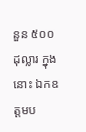នួន ៥០០ដុល្លារ ក្នុងនោះ ឯកឧត្តមប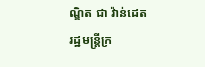ណ្ឌិត ជា វ៉ាន់ដេត រដ្ឋមន្រ្តីក្រ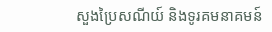សួងប្រៃសណីយ៍ និងទូរគមនាគមន៍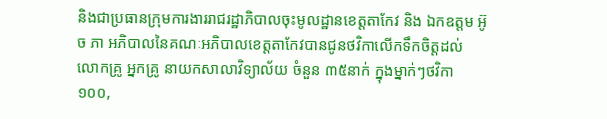និងជាប្រធានក្រុមការងាររាជរដ្ឋាភិបាលចុះមូលដ្ឋានខេត្តតាកែវ និង ឯកឧត្តម អ៊ូច ភា អភិបាលនៃគណៈអភិបាលខេត្តតាកែវបានជូនថវិកាលើកទឹកចិត្តដល់ លោកគ្រូ អ្នកគ្រូ នាយកសាលាវិទ្យាល័យ ចំនួន ៣៥នាក់ ក្នុងម្នាក់ៗថវិកា ១០០,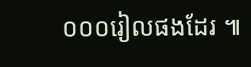០០០រៀលផងដែរ ៕